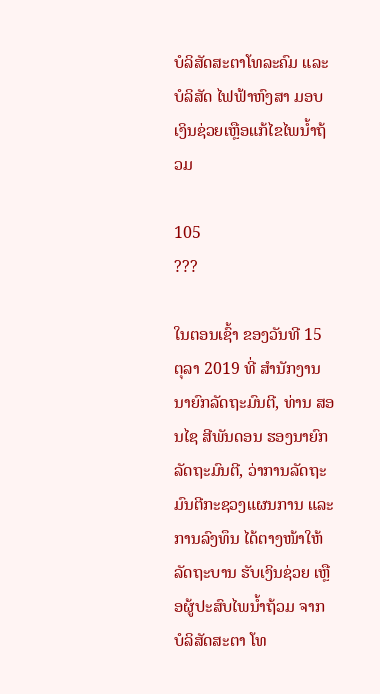ບໍລິສັດສະຕາໂທລະຄົມ ແລະ ບໍລິສັດ ໄຟຟ້າຫົງສາ ມອບເງິນຊ່ວຍເຫຼືອແກ້ໄຂໄພນໍ້າຖ້ວມ

105
???

ໃນຕອນເຊົ້າ ຂອງວັນທີ 15 ຕຸລາ 2019 ທີ່ ສໍານັກງານນາຍົກລັດຖະມົນຕີ, ທ່ານ ສອນໄຊ ສີພັນດອນ ຮອງນາຍົກລັດຖະມົນຕີ, ວ່າການລັດຖະມົນຕີກະຊວງແຜນການ ແລະ ການລົງທຶນ ໄດ້ຕາງໜ້າໃຫ້ລັດຖະບານ ຮັບເງິນຊ່ວຍ ເຫຼືອຜູ້ປະສົບໄພນໍ້າຖ້ວມ ຈາກບໍລິສັດສະຕາ ໂທ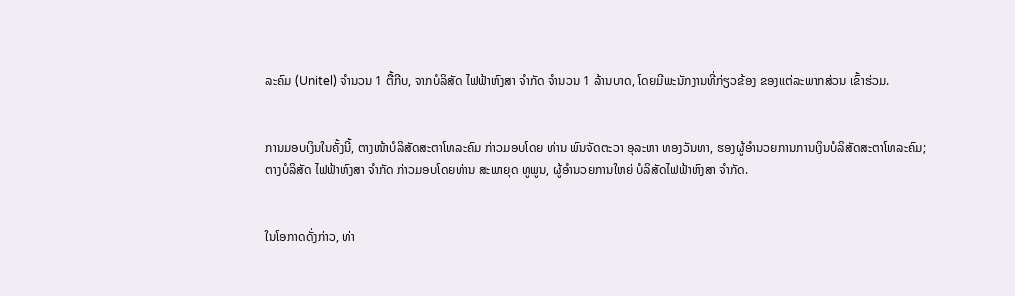ລະຄົມ (Unitel) ຈໍານວນ 1 ຕື້ກີບ, ຈາກບໍລິສັດ ໄຟຟ້າຫົງສາ ຈໍາກັດ ຈຳນວນ 1 ລ້ານບາດ, ໂດຍມີພະນັກງານທີ່ກ່ຽວຂ້ອງ ຂອງແຕ່ລະພາກສ່ວນ ເຂົ້າຮ່ວມ.


ການມອບເງິນໃນຄັ້ງນີ້, ຕາງໜ້າບໍລິສັດສະຕາໂທລະຄົມ ກ່າວມອບໂດຍ ທ່ານ ພົນຈັດຕະວາ ອຸລະຫາ ທອງວັນທາ, ຮອງຜູ້ອໍານວຍການການເງິນບໍລິສັດສະຕາໂທລະຄົມ; ຕາງບໍລິສັດ ໄຟຟ້າຫົງສາ ຈໍາກັດ ກ່າວມອບໂດຍທ່ານ ສະພາຍຸດ ທູພູນ, ຜູ້ອໍານວຍການໃຫຍ່ ບໍລິສັດໄຟຟ້າຫົງສາ ຈໍາກັດ.


ໃນໂອກາດດັ່ງກ່າວ, ທ່າ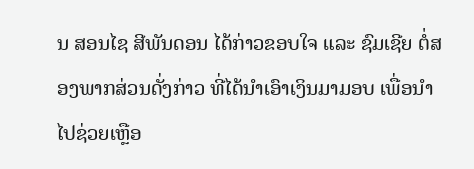ນ ສອນໄຊ ສີພັນດອນ ໄດ້ກ່າວຂອບໃຈ ແລະ ຊົມເຊີຍ ຕໍ່ສອງພາກສ່ວນດັ່ງກ່າວ ທີ່ໄດ້ນຳເອົາເງິນມາມອບ ເພື່ອນຳໄປຊ່ວຍເຫຼືອ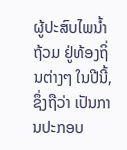ຜູ້ປະສົບໄພນໍ້າຖ້ວມ ຢູ່ທ້ອງຖິ່ນຕ່າງໆ ໃນປີນີ້, ຊຶ່ງຖືວ່າ ເປັນການປະກອບ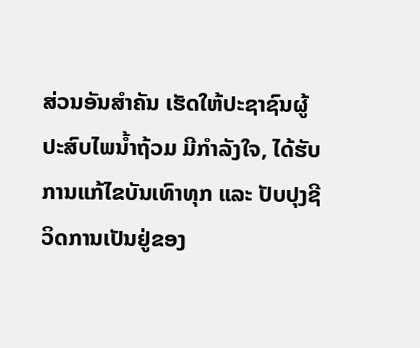ສ່ວນອັນສຳຄັນ ເຮັດໃຫ້ປະຊາຊົນຜູ້ປະສົບໄພນໍ້າຖ້ວມ ມີກຳລັງໃຈ, ໄດ້ຮັບການແກ້ໄຂບັນເທົາທຸກ ແລະ ປັບປຸງຊີວິດການເປັນຢູ່ຂອງ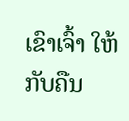ເຂົາເຈົ້າ ໃຫ້ກັບຄືນ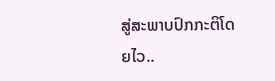ສູ່ສະພາບປົກກະຕິໂດຍໄວ..